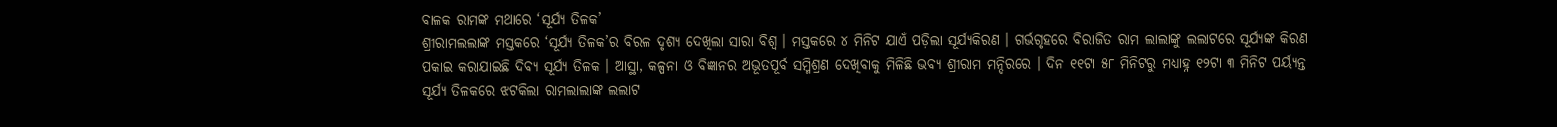ବାଳକ ରାମଙ୍କ ମଥାରେ ‘ସୂର୍ଯ୍ୟ ତିଳକ’
ଶ୍ରୀରାମଲଲାଙ୍କ ମସ୍ତକରେ ‘ସୂର୍ଯ୍ୟ ତିଳକ’ର ବିରଳ ଦୃଶ୍ୟ ଦେଖିଲା ସାରା ବିଶ୍ୱ । ମସ୍ତକରେ ୪ ମିନିଟ ଯାଏଁ ପଡ଼ିଲା ସୂର୍ଯ୍ୟକିରଣ । ଗର୍ଭଗୃହରେ ବିରାଜିତ ରାମ ଲାଲାଙ୍କୁ ଲଲାଟରେ ସୂର୍ଯ୍ୟଙ୍କ କିରଣ ପକାଇ କରାଯାଇଛି ଦିବ୍ୟ ସୂର୍ଯ୍ୟ ତିଳକ । ଆସ୍ଥା, କଳ୍ପନା ଓ ବିଜ୍ଞାନର ଅଭୂତପୂର୍ବ ସମ୍ମିଶ୍ରଣ ଦେଖିବାକୁ ମିଳିଛି ଭବ୍ୟ ଶ୍ରୀରାମ ମନ୍ଦିରରେ । ଦିନ ୧୧ଟା ୫୮ ମିନିଟରୁ ମଧ୍ୟାହ୍ନ ୧୨ଟା ୩ ମିନିଟ ପର୍ୟ୍ୟନ୍ତ ସୂର୍ଯ୍ୟ ତିଳକରେ ଝଟକିଲା ରାମଲାଲାଙ୍କ ଲଲାଟ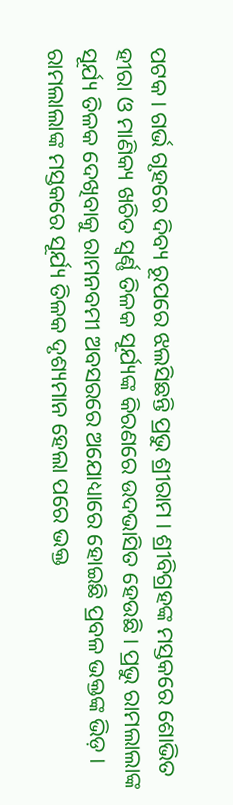ପଟକ । ଗର୍ଭ ଗୃହରେ ଦିବ୍ୟ ରୂପରେ ଝଲସିଛନ୍ତି ପ୍ରଭୁ ଶ୍ରୀରାମ । ଶ୍ରୀବିଗ୍ରହଙ୍କ ମସ୍ତକରେ ଶୋଭିତ ହୀରା ଓ ମାଣିକ୍ୟ ଖଚିତ ସ୍ୱର୍ଣ୍ଣ ତିଳକ ସୂର୍ଯ୍ୟଙ୍କ କିରଣରେ ଉଦଭାସିତ ହେଉଛି । ପ୍ରଭୁ ରାମଲାଲାଙ୍କ ସୂର୍ଯ୍ୟ ତିଳକ ଦେଖିବାକୁ ରାମନବମୀ ଅବସରରେ ଅଯୋଧ୍ୟାରେ ହୋଇଛି ପ୍ରବଳ ଭକ୍ତଙ୍କ ଭିଡ଼ । ରାମଲାଲାଙ୍କ ମସ୍ତକରେ ସୂର୍ଯ୍ୟ ତିଳକ ଦୃଶ୍ୟମାନ ହେଲା ପରେ ଭକ୍ତ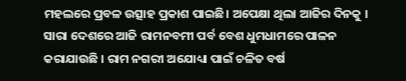ମହଲରେ ପ୍ରବଳ ଉତ୍ସାହ ପ୍ରକାଶ ପାଇଛି। ଅପେକ୍ଷା ଥିଲା ଆଜିର ଦିନକୁ । ସାରା ଦେଶରେ ଆଜି ରାମନବମୀ ପର୍ବ ବେଶ ଧୁମଧାମରେ ପାଳନ କରାଯାଉଛି । ରାମ ନଗରୀ ଅଯୋଧ୍ୟା ପାଇଁ ଚଳିତ ବର୍ଷ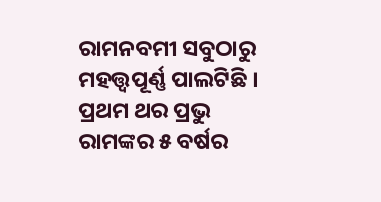ରାମନବମୀ ସବୁଠାରୁ ମହତ୍ତ୍ୱପୂର୍ଣ୍ଣ ପାଲଟିଛି । ପ୍ରଥମ ଥର ପ୍ରଭୁ ରାମଙ୍କର ୫ ବର୍ଷର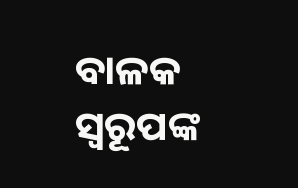ବାଳକ ସ୍ୱରୂପଙ୍କ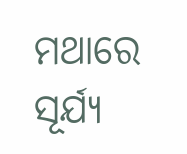ମଥାରେ ସୂର୍ଯ୍ୟ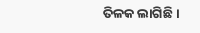ତିଳକ ଲାଗିଛି ।